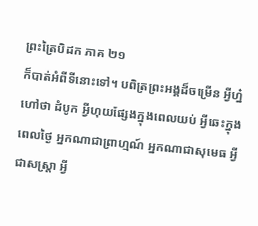ព្រះត្រៃបិដក ភាគ ២១
ក៏បាត់អំពីទីនោះទៅ។ បពិត្រព្រះអង្គដ៏ចម្រើន អ្វីហ្ន៎ហៅថា ដំបូក អ្វីហុយផ្សែងក្នុងពេលយប់ អ្វីឆេះក្នុងពេលថ្ងៃ អ្នកណាជាព្រាហ្មណ៍ អ្នកណាជាសុមេធ អ្វីជាសស្ត្រា អ្វី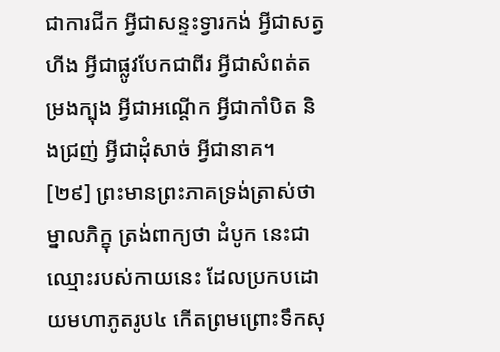ជាការជីក អ្វីជាសន្ទះទ្វារកង់ អ្វីជាសត្វហីង អ្វីជាផ្លូវបែកជាពីរ អ្វីជាសំពត់តម្រងក្បុង អ្វីជាអណ្តើក អ្វីជាកាំបិត និងជ្រញ់ អ្វីជាដុំសាច់ អ្វីជានាគ។
[២៩] ព្រះមានព្រះភាគទ្រង់ត្រាស់ថា ម្នាលភិក្ខុ ត្រង់ពាក្យថា ដំបូក នេះជាឈ្មោះរបស់កាយនេះ ដែលប្រកបដោយមហាភូតរូប៤ កើតព្រមព្រោះទឹកសុ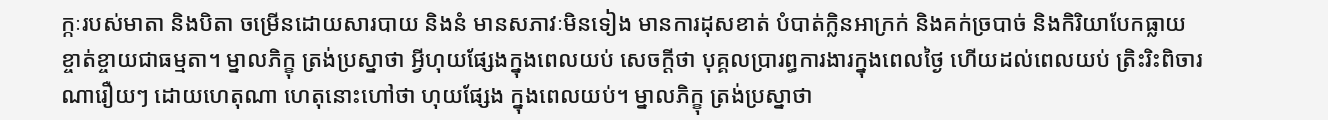ក្កៈរបស់មាតា និងបិតា ចម្រើនដោយសារបាយ និងនំ មានសភាវៈមិនទៀង មានការដុសខាត់ បំបាត់ក្លិនអាក្រក់ និងគក់ច្របាច់ និងកិរិយាបែកធ្លាយ ខ្ចាត់ខ្ចាយជាធម្មតា។ ម្នាលភិក្ខុ ត្រង់ប្រស្នាថា អ្វីហុយផ្សែងក្នុងពេលយប់ សេចក្តីថា បុគ្គលប្រារព្ធការងារក្នុងពេលថ្ងៃ ហើយដល់ពេលយប់ ត្រិះរិះពិចារណារឿយៗ ដោយហេតុណា ហេតុនោះហៅថា ហុយផ្សែង ក្នុងពេលយប់។ ម្នាលភិក្ខុ ត្រង់ប្រស្នាថា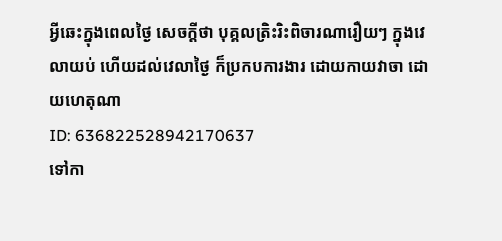អ្វីឆេះក្នុងពេលថ្ងៃ សេចក្តីថា បុគ្គលត្រិះរិះពិចារណារឿយៗ ក្នុងវេលាយប់ ហើយដល់វេលាថ្ងៃ ក៏ប្រកបការងារ ដោយកាយវាចា ដោយហេតុណា
ID: 636822528942170637
ទៅកា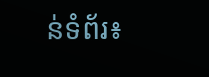ន់ទំព័រ៖